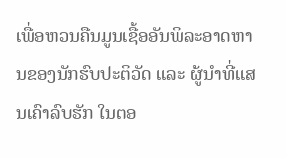ເພື່ອຫວນຄືນມູນເຊື້ອອັນພິລະອາດຫານຂອງນັກຮົບປະຕິວັດ ແລະ ຜູ້ນຳທີ່ແສນເຄົາລົບຮັກ ໃນຕອ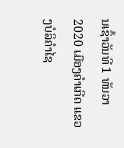ນເຊົ້າວັນທີ 1 ທັນວາ 2020 ເມືອງຄຳເກີດ ແຂວງບໍລິຄຳໄຊ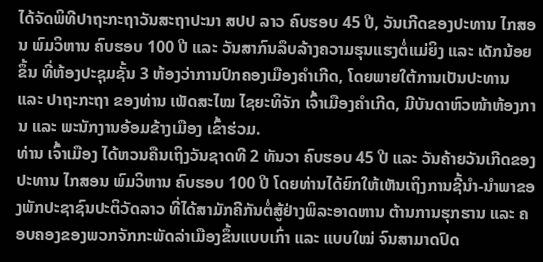ໄດ້ຈັດພິທີປາຖະກະຖາວັນສະຖາປະນາ ສປປ ລາວ ຄົບຮອບ 45 ປີ, ວັນເກີດຂອງປະທານ ໄກສອນ ພົມວິຫານ ຄົບຮອບ 100 ປີ ແລະ ວັນສາກົນລຶບລ້າງຄວາມຮຸນແຮງຕໍ່ແມ່ຍິງ ແລະ ເດັກນ້ອຍຂຶ້ນ ທີ່ຫ້ອງປະຊຸມຊັ້ນ 3 ຫ້ອງວ່າການປົກຄອງເມືອງຄຳເກີດ, ໂດຍພາຍໃຕ້ການເປັນປະທານ ແລະ ປາຖະກະຖາ ຂອງທ່ານ ເພັດສະໄໝ ໄຊຍະທິຈັກ ເຈົ້າເມືອງຄຳເກີດ, ມີບັນດາຫົວໜ້າຫ້ອງການ ແລະ ພະນັກງານອ້ອມຂ້າງເມືອງ ເຂົ້າຮ່ວມ.
ທ່ານ ເຈົ້າເມືອງ ໄດ້ຫວນຄືນເຖິງວັນຊາດທີ 2 ທັນວາ ຄົບຮອບ 45 ປີ ແລະ ວັນຄ້າຍວັນເກີດຂອງປະທານ ໄກສອນ ພົມວິຫານ ຄົບຮອບ 100 ປີ ໂດຍທ່ານໄດ້ຍົກໃຫ້ເຫັນເຖິງການຊີ້ນໍາ-ນໍາພາຂອງພັກປະຊາຊົນປະຕິວັດລາວ ທີ່ໄດ້ສາມັກຄີກັນຕໍ່ສູ້ຢ່າງພິລະອາດຫານ ຕ້ານການຮຸກຮານ ແລະ ຄອບຄອງຂອງພວກຈັກກະພັດລ່າເມືອງຂຶ້ນແບບເກົ່າ ແລະ ແບບໃໝ່ ຈົນສາມາດປົດ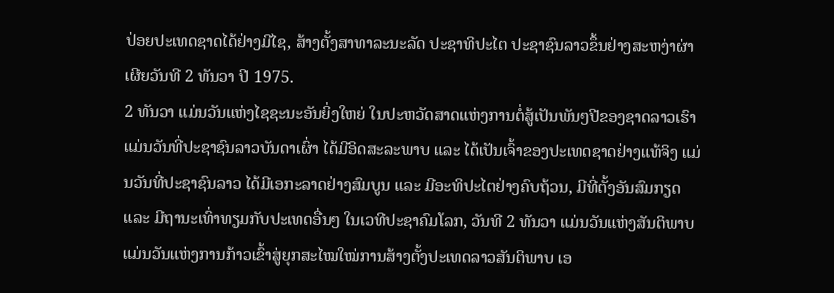ປ່ອຍປະເທດຊາດໄດ້ຢ່າງມີໄຊ, ສ້າງຕັ້ງສາທາລະນະລັດ ປະຊາທິປະໄຕ ປະຊາຊົນລາວຂຶ້ນຢ່າງສະຫງ່າຜ່າເຜີຍວັນທີ 2 ທັນວາ ປີ 1975.
2 ທັນວາ ແມ່ນວັນແຫ່ງໄຊຊະນະອັນຍິ່ງໃຫຍ່ ໃນປະຫວັດສາດແຫ່ງການຕໍ່ສູ້ເປັນພັນໆປີຂອງຊາດລາວເຮົາ ແມ່ນວັນທີ່ປະຊາຊົນລາວບັນດາເຜົ່າ ໄດ້ມີອິດສະລະພາບ ແລະ ໄດ້ເປັນເຈົ້າຂອງປະເທດຊາດຢ່າງແທ້ຈິງ ແມ່ນວັນທີ່ປະຊາຊົນລາວ ໄດ້ມີເອກະລາດຢ່າງສົມບູນ ແລະ ມີອະທິປະໄຕຢ່າງຄົບຖ້ວນ, ມີທີ່ຕັ້ງອັນສົມກຽດ ແລະ ມີຖານະເທົ່າທຽມກັບປະເທດອື່ນໆ ໃນເວທີປະຊາຄົມໂລກ, ວັນທີ 2 ທັນວາ ແມ່ນວັນແຫ່ງສັນຕິພາບ ແມ່ນວັນແຫ່ງການກ້າວເຂົ້າສູ່ຍຸກສະໄໝໃໝ່ການສ້າງຕັ້ງປະເທດລາວສັນຕິພາບ ເອ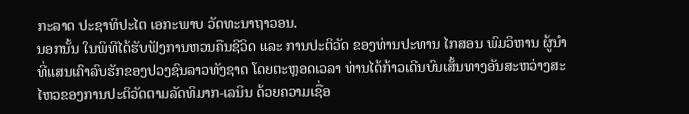ກະລາດ ປະຊາທິປະໄຕ ເອກະພາບ ວັດທະນາຖາວອນ.
ນອກນັ້ນ ໃນພິທີໄດ້ຮັບຟັງການຫວນຄືນຊີວິດ ແລະ ການປະຕິວັດ ຂອງທ່ານປະທານ ໄກສອນ ພົມວິຫານ ຜູ້ນຳທີ່ແສນເຄົາລົບຮັກຂອງປວງຊົນລາວທັງຊາດ ໂດຍຕະຫຼອດເວລາ ທ່ານໄດ້ກ້າວເດີນບົນເສັ້ນທາງອັນສະຫວ່າງສະໄຫວຂອງການປະຕິວັດຕາມລັດທິມາກ-ເລນິນ ດ້ວຍຄວາມເຊື່ອ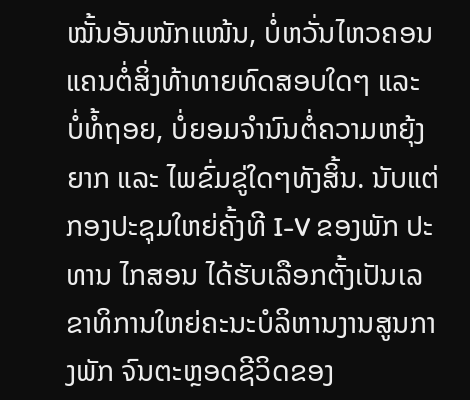ໝັ້ນອັນໜັກແໜ້ນ, ບໍ່ຫວັ່ນໄຫວຄອນແຄນຕໍ່ສິ່ງທ້າທາຍທົດສອບໃດໆ ແລະ ບໍ່ທໍ້ຖອຍ, ບໍ່ຍອມຈຳນົນຕໍ່ຄວາມຫຍຸ້ງຍາກ ແລະ ໄພຂົ່ມຂູ່ໃດໆທັງສິ້ນ. ນັບແຕ່ກອງປະຊຸມໃຫຍ່ຄັ້ງທີ I-V ຂອງພັກ ປະທານ ໄກສອນ ໄດ້ຮັບເລືອກຕັ້ງເປັນເລຂາທິການໃຫຍ່ຄະນະບໍລິຫານງານສູນກາງພັກ ຈົນຕະຫຼອດຊີວິດຂອງ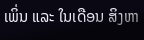ເພິ່ນ ແລະ ໃນເດືອນ ສິງຫາ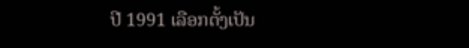ປີ 1991 ເລືອກຕັ້ງເປັນ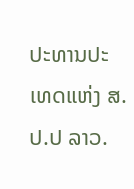ປະທານປະເທດແຫ່ງ ສ.ປ.ປ ລາວ.